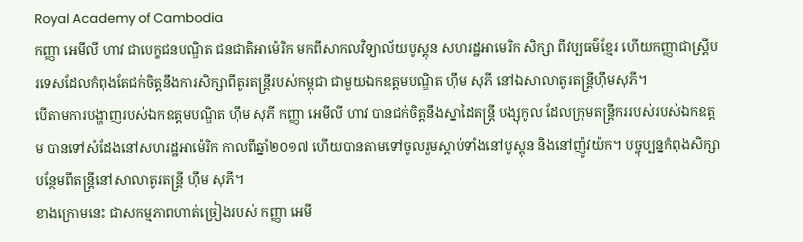Royal Academy of Cambodia
កញ្ញា អេមីលី ហាវ ជាបេក្ខជនបណ្ឌិត ជនជាតិអាម៉េរិក មកពីសាកលវិទ្យាល័យបូស្តុន សហរដ្ឋអាមេរិក សិក្សា ពីវប្បធម៌ខ្មែរ ហើយកញ្ញាជាស្រ្តីបរទេសដែលកំពុងតែជក់ចិត្តនឹងការសិក្សាពីតូរតន្ត្រីរបស់កម្ពុជា ជាមួយឯកឧត្តមបណ្ឌិត ហ៊ឹម សុភី នៅឯសាលាតូរតន្ត្រីហ៊ឹមសុភី។
បើតាមការបង្ហាញរបស់ឯកឧត្តមបណ្ឌិត ហ៊ឹម សុភី កញ្ញា អេមីលី ហាវ បានជក់ចិត្តនឹងស្នាដៃតន្ត្រី បង្សុកូល ដែលក្រុមតន្ត្រីកររបស់របស់ឯកឧត្តម បានទៅសំដែងនៅសហរដ្ឋអាម៉េរិក កាលពីឆ្នាំ២០១៧ ហើយបានតាមទៅចូលរួមស្តាប់ទាំងនៅបូស្តុន និងនៅញ៉ូវយ៉ក។ បច្ចុប្បន្នកំពុងសិក្សាបន្ថែមពីតន្ត្រីនៅសាលាតូរតន្ត្រី ហ៊ឹម សុភី។
ខាងក្រោមនេះ ជាសកម្មភាពហាត់ច្រៀងរបស់ កញ្ញា អេមី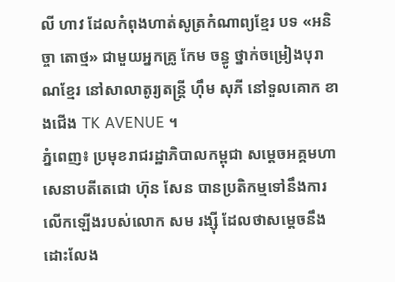លី ហាវ ដែលកំពុងហាត់សូត្រកំណាព្យខ្មែរ បទ «អនិច្ចា តោថ្ម» ជាមួយអ្នកគ្រូ កែម ចន្ធូ ថ្នាក់ចម្រៀងបុរាណខ្មែរ នៅសាលាតូរ្យតន្រ្តី ហុឹម សុភី នៅទួលគោក ខាងជើង TK AVENUE ។
ភ្នំពេញ៖ ប្រមុខរាជរដ្ឋាភិបាលកម្ពុជា សម្ដេចអគ្គមហាសេនាបតីតេជោ ហ៊ុន សែន បានប្រតិកម្មទៅនឹងការលើកឡើងរបស់លោក សម រង្ស៊ី ដែលថាសម្ដេចនឹងដោះលែង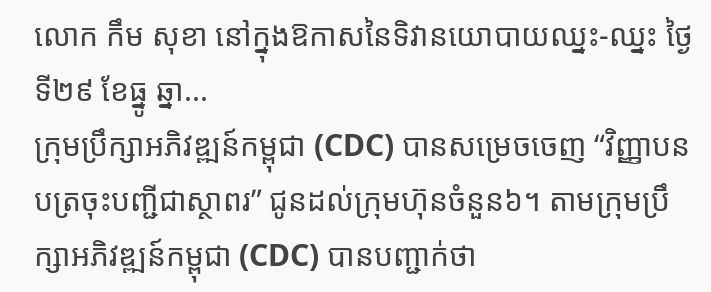លោក កឹម សុខា នៅក្នុងឱកាសនៃទិវានយោបាយឈ្នះ-ឈ្នះ ថ្ងៃទី២៩ ខែធ្នូ ឆ្នា...
ក្រុមប្រឹក្សាអភិវឌ្ឍន៍កម្ពុជា (CDC) បានសម្រេចចេញ “វិញ្ញាបនបត្រចុះបញ្ជីជាស្ថាពរ” ជូនដល់ក្រុមហ៊ុនចំនួន៦។ តាមក្រុមប្រឹក្សាអភិវឌ្ឍន៍កម្ពុជា (CDC) បានបញ្ជាក់ថា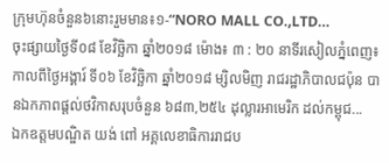ក្រុមហ៊ុនចំនួន៦នោះរួមមាន៖១-“NORO MALL CO.,LTD...
ចុះផ្សាយថ្ងៃទី០៨ ខែវិច្ឆិកា ឆ្នាំ២០១៨ ម៉ោង៖ ៣ : ២០ នាទីរសៀលភ្នំពេញ៖ កាលពីថ្ងៃអង្គារ៍ ទី០៦ ខែវិច្ឆិកា ឆ្នាំ២០១៨ ម្សិលមិញ រាជរដ្ឋាភិបាលជប៉ុន បានឯកភាពផ្តល់ថវិកាសរុបចំនួន ៦៨៣,២៥៤ ដុល្លារអាមេរិក ដល់កម្ពុជ...
ឯកឧត្តមបណ្ឌិត យង់ ពៅ អគ្គលេខាធិការរាជប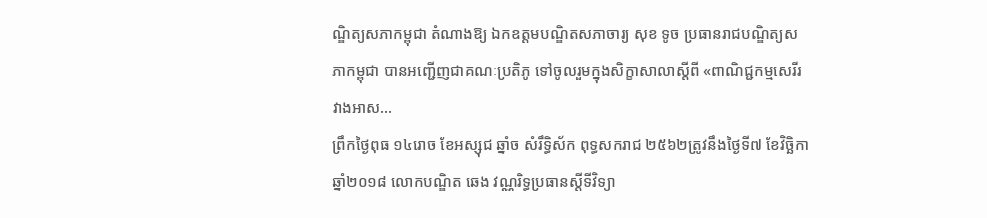ណ្ឌិត្យសភាកម្ពុជា តំណាងឱ្យ ឯកឧត្តមបណ្ឌិតសភាចារ្យ សុខ ទូច ប្រធានរាជបណ្ឌិត្យសភាកម្ពុជា បានអញ្ជើញជាគណៈប្រតិភូ ទៅចូលរួមក្នុងសិក្ខាសាលាស្តីពី «ពាណិជ្ជកម្មសេរីរវាងអាស...
ព្រឹកថ្ងៃពុធ ១៤រោច ខែអស្សុជ ឆ្នាំច សំរឹទ្ធិស័ក ពុទ្ធសករាជ ២៥៦២ត្រូវនឹងថ្ងៃទី៧ ខែវិច្ឆិកា ឆ្នាំ២០១៨ លោកបណ្ឌិត ឆេង វណ្ណរិទ្ធប្រធានស្តីទីវិទ្យា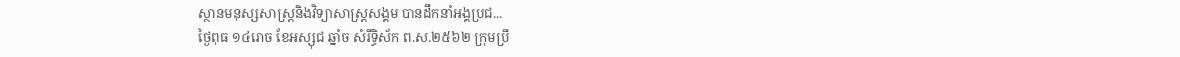ស្ថានមនុស្សសាស្រ្តនិងវិទ្យាសាស្រ្តសង្គម បានដឹកនាំអង្គប្រជ...
ថ្ងៃពុធ ១៤រោច ខែអស្សុជ ឆ្នាំច សំរឹទ្ធិស័ក ព.ស.២៥៦២ ក្រុមប្រឹ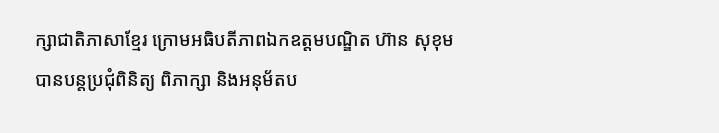ក្សាជាតិភាសាខ្មែរ ក្រោមអធិបតីភាពឯកឧត្តមបណ្ឌិត ហ៊ាន សុខុម បានបន្តប្រជុំពិនិត្យ ពិភាក្សា និងអនុម័តប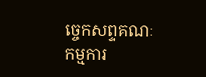ច្ចេកសព្ទគណៈកម្មការ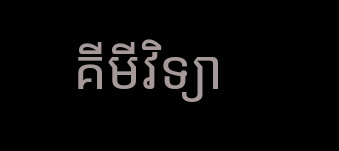គីមីវិទ្យា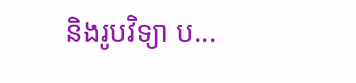និងរូបវិទ្យា ប...